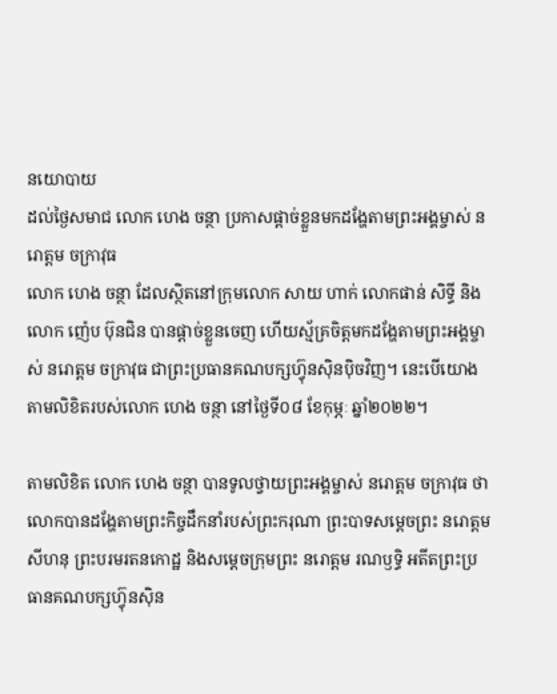នយោបាយ
ដល់ថ្ងៃសមាជ លោក ហេង ចន្ថា ប្រកាសផ្តាច់ខ្លួនមកដង្ហែតាមព្រះអង្គម្ចាស់ នរោត្តម ចក្រាវុធ
លោក ហេង ចន្ថា ដែលស្ថិតនៅក្រុមលោក សាយ ហាក់ លោកផាន់ សិទ្ធី និងលោក ញ៉េប ប៊ុនជិន បានផ្តាច់ខ្លួនចេញ ហើយស្ម័គ្រចិត្តមកដង្ហែតាមព្រះអង្គម្ចាស់ នរោត្តម ចក្រាវុធ ជាព្រះប្រធានគណបក្សហ្វ៊ុនស៊ិនប៉ិចវិញ។ នេះបើយោងតាមលិខិតរបស់លោក ហេង ចន្ថា នៅថ្ងៃទី០៨ ខែកុម្ភៈ ឆ្នាំ២០២២។

តាមលិខិត លោក ហេង ចន្ថា បានទូលថ្វាយព្រះអង្គម្ចាស់ នរោត្តម ចក្រាវុធ ថា លោកបានដង្ហែតាមព្រះកិច្ចដឹកនាំរបស់ព្រះករុណា ព្រះបាទសម្ដេចព្រះ នរោត្ដម សីហនុ ព្រះបរមរតនកោដ្ឋ និងសម្តេចក្រុមព្រះ នរោត្តម រណឫទ្ធិ អតីតព្រះប្រធានគណបក្សហ្វ៊ុនស៊ិន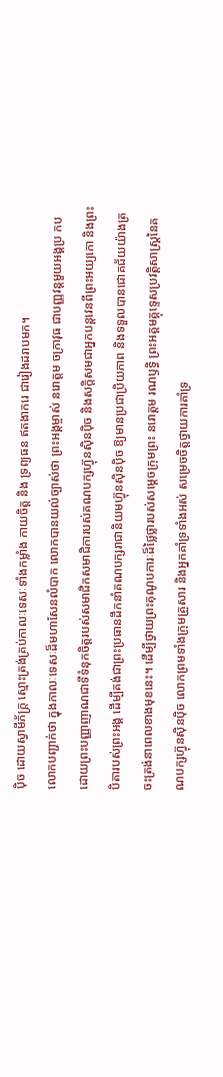ប៉ិច ដោយស្វាមីភ័ក្ត្រ ស្មោះត្រង់គ្រប់កាលៈទេសៈទាំងកម្លាំង កាយចិត្ត និង ទ្រព្យធន ឥតងាករេ ជារៀងដរាបមក។
លោកបញ្ជាក់ថា ក្នុងកាលៈទេសៈដ៏មហាសែនលំបាក លោកបានយល់ច្បាស់ថា ព្រះអង្គម្ចាស់ នរោត្តម ចក្រាវុធ ជាបញ្ញវន្តមួយអង្គប្រ កបដោយព្រះបញ្ញាញាណជាទីទំនុកចិត្តរបស់សមាជិកសមាជិការបស់គណបក្សហ្វ៊ុនស៊ិនប៉ិច និងសក្តិសមជាអ្នកបន្តវេនពីព្រះអយ្យកោ និងព្រះបិតារបស់ព្រះអង្គ ដើម្បីគង់ជាព្រះប្រធានដឹកនាំគណបក្សរាជានិយមហ្វ៊ុនស៊ិនប៉ិច ឱ្យមានប្រជាប្រិយភាព និងទទួលបានជោគជ័យយ៉ាងត្រចះត្រង់នាពេលខាងមុខនេះ។ ដើម្បីថ្វាយព្រះគុណូបការៈដ៏ថ្លៃថ្លារបស់សម្តេចក្រុមព្រះ នរោត្តម រណឫទ្ធិ ព្រះអគ្គមគ្គុទ្ទេសប្រវត្តិសាស្ត្រនៃគណបក្សហ្វ៊ុនស៊ិនប៉ិច លោកព្រមទាំងក្រុមគ្រួសារ និងអ្នកគាំទ្រទាំងអស់ សម្រេចចិត្តថ្វាយការគាំទ្រ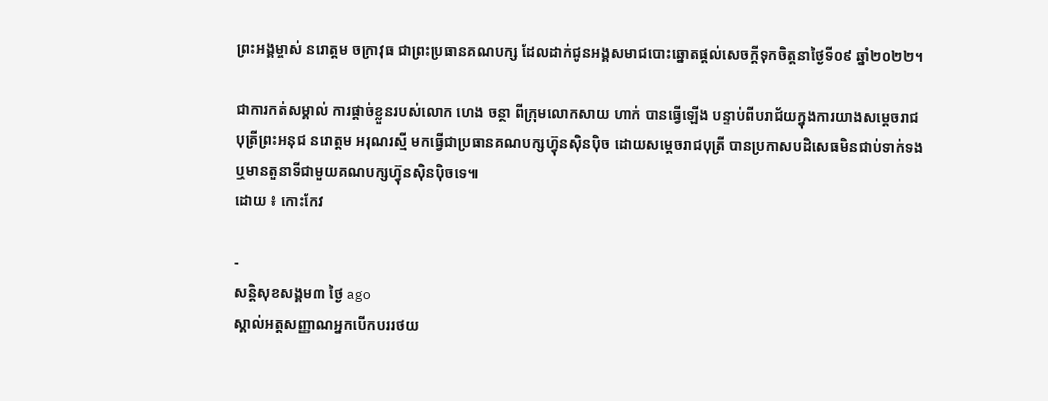ព្រះអង្គម្ចាស់ នរោត្តម ចក្រាវុធ ជាព្រះប្រធានគណបក្ស ដែលដាក់ជូនអង្គសមាជបោះឆ្នោតផ្តល់សេចក្តីទុកចិត្តនាថ្ងៃទី០៩ ឆ្នាំ២០២២។

ជាការកត់សម្គាល់ ការផ្តាច់ខ្លួនរបស់លោក ហេង ចន្ថា ពីក្រុមលោកសាយ ហាក់ បានធ្វើឡើង បន្ទាប់ពីបរាជ័យក្នុងការយាងសម្តេចរាជបុត្រីព្រះអនុជ នរោត្តម អរុណរស្មី មកធ្វើជាប្រធានគណបក្សហ្វ៊ុនស៊ិនប៉ិច ដោយសម្តេចរាជបុត្រី បានប្រកាសបដិសេធមិនជាប់ទាក់ទង ឬមានតួនាទីជាមួយគណបក្សហ្វ៊ុនស៊ិនប៉ិចទេ៕
ដោយ ៖ កោះកែវ

-
សន្តិសុខសង្គម៣ ថ្ងៃ ago
ស្គាល់អត្តសញ្ញាណអ្នកបើកបររថយ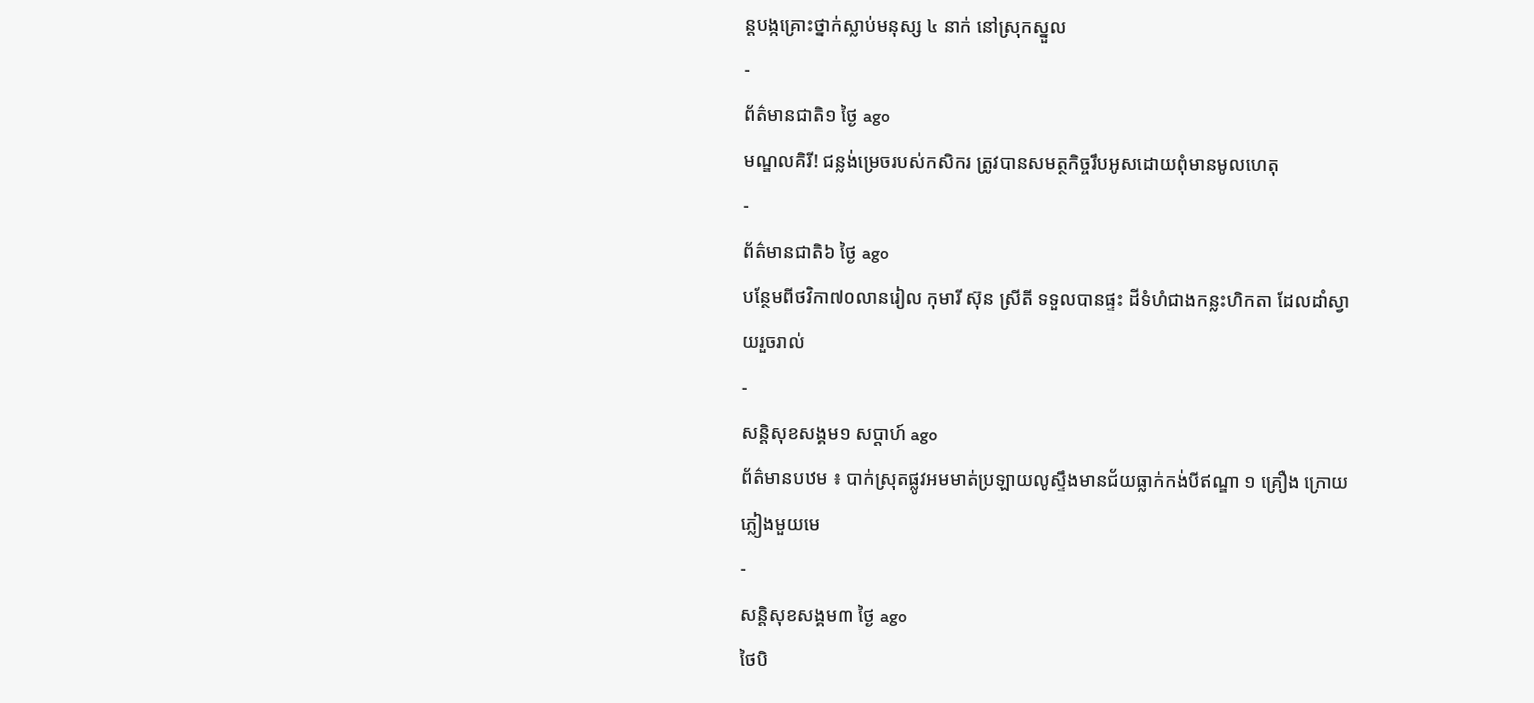ន្តបង្កគ្រោះថ្នាក់ស្លាប់មនុស្ស ៤ នាក់ នៅស្រុកស្នួល
-
ព័ត៌មានជាតិ១ ថ្ងៃ ago
មណ្ឌលគិរី! ជន្លង់ម្រេចរបស់កសិករ ត្រូវបានសមត្ថកិច្ចរឹបអូសដោយពុំមានមូលហេតុ
-
ព័ត៌មានជាតិ៦ ថ្ងៃ ago
បន្ថែមពីថវិកា៧០លានរៀល កុមារី ស៊ុន ស្រីតី ទទួលបានផ្ទះ ដីទំហំជាងកន្លះហិកតា ដែលដាំស្វាយរួចរាល់
-
សន្តិសុខសង្គម១ សប្តាហ៍ ago
ព័ត៌មានបឋម ៖ បាក់ស្រុតផ្លូវអមមាត់ប្រឡាយលូស្ទឹងមានជ័យធ្លាក់កង់បីឥណ្ឌា ១ គ្រឿង ក្រោយភ្លៀងមួយមេ
-
សន្តិសុខសង្គម៣ ថ្ងៃ ago
ថៃបិ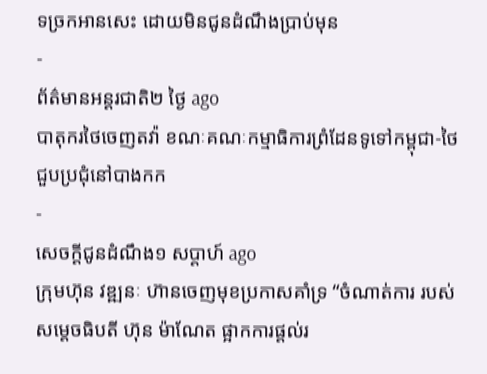ទច្រកអានសេះ ដោយមិនជូនដំណឹងប្រាប់មុន
-
ព័ត៌មានអន្ដរជាតិ២ ថ្ងៃ ago
បាតុករថៃចេញតវ៉ា ខណៈគណៈកម្មាធិការព្រំដែនទូទៅកម្ពុជា-ថៃជួបប្រជុំនៅបាងកក
-
សេចក្ដីជូនដំណឹង១ សប្តាហ៍ ago
ក្រុមហ៊ុន វឌ្ឍនៈ ហ៊ានចេញមុខប្រកាសគាំទ្រ “ចំណាត់ការ របស់សម្តេចធិបតី ហ៊ុន ម៉ាណែត ផ្អាកការផ្តល់រ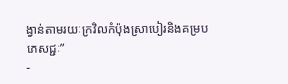ង្វាន់តាមរយៈក្រវិលកំប៉ុងស្រាបៀរនិងគម្របភេសជ្ជៈ”
-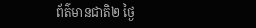ព័ត៌មានជាតិ២ ថ្ងៃ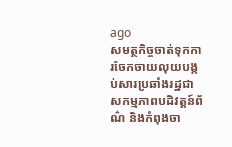ago
សមត្ថកិច្ចចាត់ទុកការចែកចាយលុយបង្កប់សារប្រឆាំងរដ្ឋជាសកម្មភាពបដិវត្តន៍ព័ណ៌ និងកំពុងចា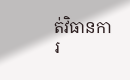ត់វិធានការ